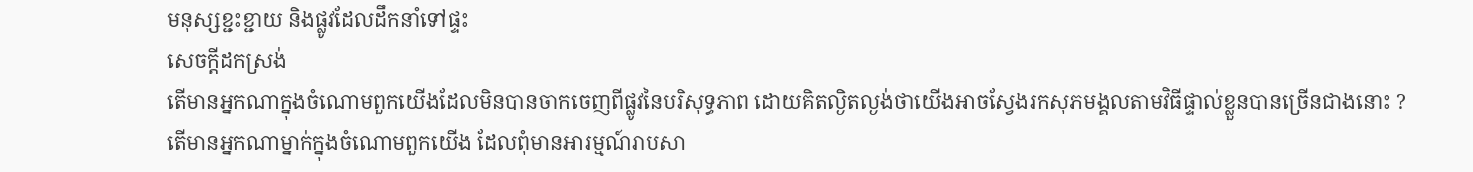មនុស្សខ្ជះខ្ជាយ និងផ្លូវដែលដឹកនាំទៅផ្ទះ
សេចក្តីដកស្រង់
តើមានអ្នកណាក្នុងចំណោមពួកយើងដែលមិនបានចាកចេញពីផ្លូវនៃបរិសុទ្ធភាព ដោយគិតល្ងិតល្ងង់ថាយើងអាចស្វែងរកសុភមង្គលតាមវិធីផ្ទាល់ខ្លួនបានច្រើនជាងនោះ ?
តើមានអ្នកណាម្នាក់ក្នុងចំណោមពួកយើង ដែលពុំមានអារម្មណ៍រាបសា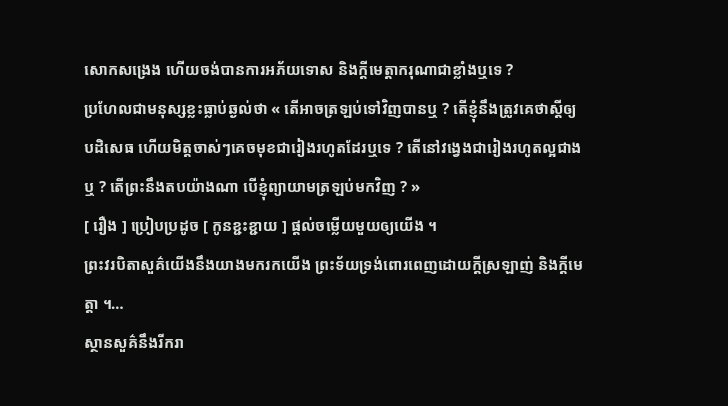សោកសង្រេង ហើយចង់បានការអភ័យទោស និងក្ដីមេត្តាករុណាជាខ្លាំងឬទេ ?
ប្រហែលជាមនុស្សខ្លះធ្លាប់ឆ្ងល់ថា « តើអាចត្រឡប់ទៅវិញបានឬ ? តើខ្ញុំនឹងត្រូវគេថាស្តីឲ្យ បដិសេធ ហើយមិត្តចាស់ៗគេចមុខជារៀងរហូតដែរឬទេ ? តើនៅវង្វេងជារៀងរហូតល្អជាងឬ ? តើព្រះនឹងតបយ៉ាងណា បើខ្ញុំព្យាយាមត្រឡប់មកវិញ ? »
[ រឿង ] ប្រៀបប្រដូច [ កូនខ្ជះខ្ជាយ ] ផ្តល់ចម្លើយមួយឲ្យយើង ។
ព្រះវរបិតាសួគ៌យើងនឹងយាងមករកយើង ព្រះទ័យទ្រង់ពោរពេញដោយក្តីស្រឡាញ់ និងក្តីមេត្តា ។…
ស្ថានសួគ៌នឹងរីករា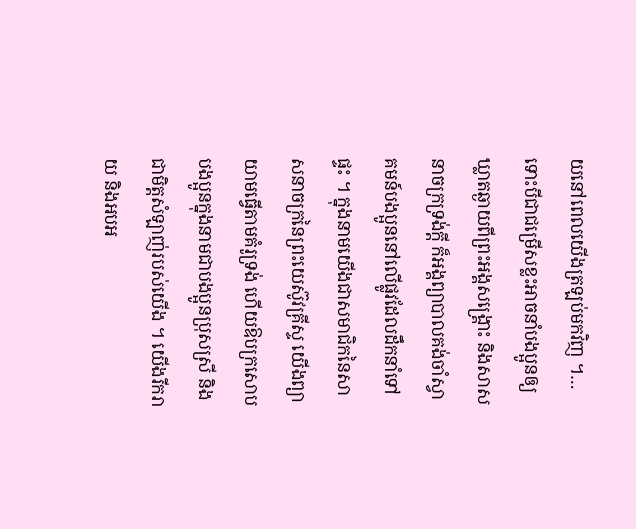យនៅពេលយើងត្រឡប់មកវិញ ។…
ទោះបីជាជម្រើសខ្លះអាចនាំបងប្អូនឲ្យឃ្លាតឆ្ងាយពីព្រះអង្គសង្គ្រោះ និងសាសនាចក្រទ្រង់ក្ដី ក៏អង្គព្យាបាលគង់ចាំស្វាគមន៍បងប្អូននៅលើផ្លូវដែលដឹកនាំទៅផ្ទះ ។ ក្នុងនាមយើងជាសមាជិកនៃសាសនាចក្រនៃព្រះយេស៊ូវគ្រីស្ទ យើងព្យាយាមធ្វើតាមគំរូទ្រង់ ហើយឱបក្រសោបបងប្អូនក្នុងនាមជាបងប្អូនប្រុសស្រី និងជាមិត្តសំឡាញ់របស់យើង ។ យើងរីករាយ និងអបអ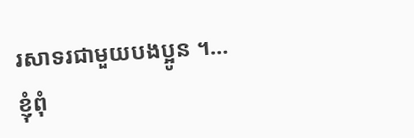រសាទរជាមួយបងប្អូន ។…
ខ្ញុំពុំ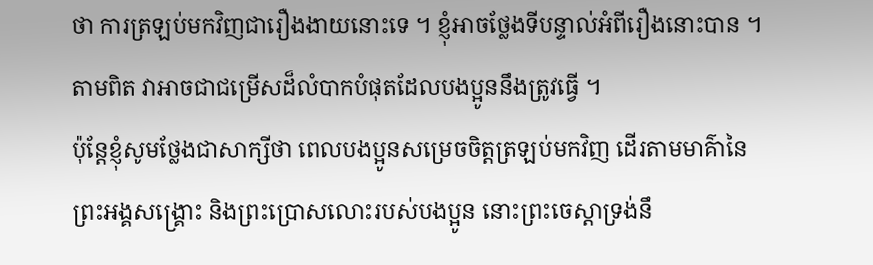ថា ការត្រឡប់មកវិញជារឿងងាយនោះទេ ។ ខ្ញុំអាចថ្លែងទីបន្ទាល់អំពីរឿងនោះបាន ។ តាមពិត វាអាចជាជម្រើសដ៏លំបាកបំផុតដែលបងប្អូននឹងត្រូវធ្វើ ។
ប៉ុន្តែខ្ញុំសូមថ្លែងជាសាក្សីថា ពេលបងប្អូនសម្រេចចិត្តត្រឡប់មកវិញ ដើរតាមមាគ៌ានៃព្រះអង្គសង្គ្រោះ និងព្រះប្រោសលោះរបស់បងប្អូន នោះព្រះចេស្ដាទ្រង់នឹ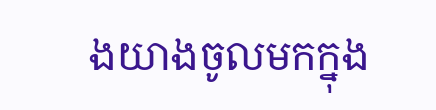ងយាងចូលមកក្នុង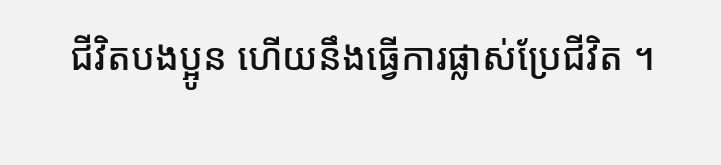ជីវិតបងប្អូន ហើយនឹងធ្វើការផ្លាស់ប្រែជីវិត ។